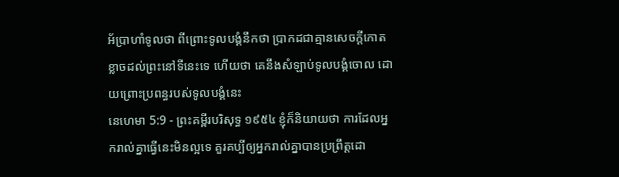អ័ប្រាហាំទូលថា ពីព្រោះទូលបង្គំនឹកថា ប្រាកដជាគ្មានសេចក្ដីកោតខ្លាចដល់ព្រះនៅទីនេះទេ ហើយថា គេនឹងសំឡាប់ទូលបង្គំចោល ដោយព្រោះប្រពន្ធរបស់ទូលបង្គំនេះ
នេហេមា 5:9 - ព្រះគម្ពីរបរិសុទ្ធ ១៩៥៤ ខ្ញុំក៏និយាយថា ការដែលអ្នករាល់គ្នាធ្វើនេះមិនល្អទេ គួរគប្បីឲ្យអ្នករាល់គ្នាបានប្រព្រឹត្តដោ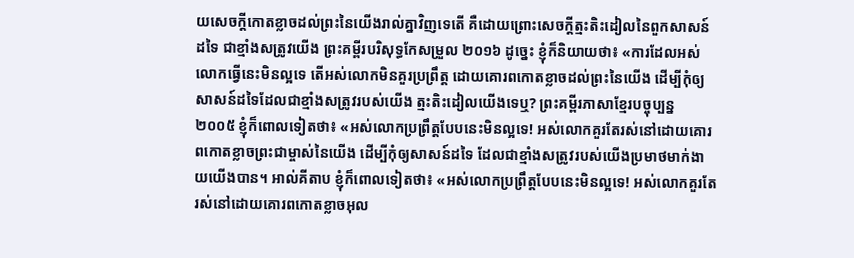យសេចក្ដីកោតខ្លាចដល់ព្រះនៃយើងរាល់គ្នាវិញទេតើ គឺដោយព្រោះសេចក្ដីត្មះតិះដៀលនៃពួកសាសន៍ដទៃ ជាខ្មាំងសត្រូវយើង ព្រះគម្ពីរបរិសុទ្ធកែសម្រួល ២០១៦ ដូច្នេះ ខ្ញុំក៏និយាយថា៖ «ការដែលអស់លោកធ្វើនេះមិនល្អទេ តើអស់លោកមិនគួរប្រព្រឹត្ត ដោយគោរពកោតខ្លាចដល់ព្រះនៃយើង ដើម្បីកុំឲ្យសាសន៍ដទៃដែលជាខ្មាំងសត្រូវរបស់យើង ត្មះតិះដៀលយើងទេឬ? ព្រះគម្ពីរភាសាខ្មែរបច្ចុប្បន្ន ២០០៥ ខ្ញុំក៏ពោលទៀតថា៖ «អស់លោកប្រព្រឹត្តបែបនេះមិនល្អទេ! អស់លោកគួរតែរស់នៅដោយគោរពកោតខ្លាចព្រះជាម្ចាស់នៃយើង ដើម្បីកុំឲ្យសាសន៍ដទៃ ដែលជាខ្មាំងសត្រូវរបស់យើងប្រមាថមាក់ងាយយើងបាន។ អាល់គីតាប ខ្ញុំក៏ពោលទៀតថា៖ «អស់លោកប្រព្រឹត្តបែបនេះមិនល្អទេ! អស់លោកគួរតែរស់នៅដោយគោរពកោតខ្លាចអុល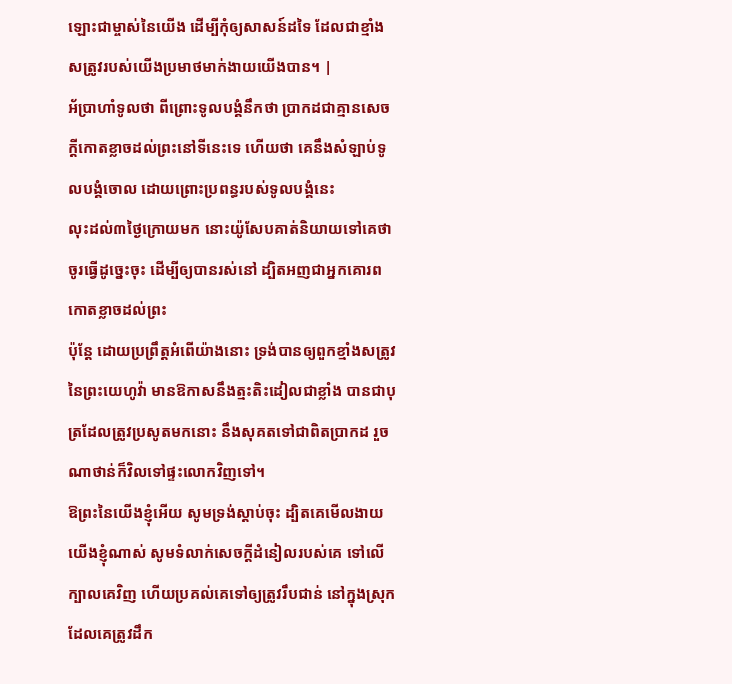ឡោះជាម្ចាស់នៃយើង ដើម្បីកុំឲ្យសាសន៍ដទៃ ដែលជាខ្មាំងសត្រូវរបស់យើងប្រមាថមាក់ងាយយើងបាន។ |
អ័ប្រាហាំទូលថា ពីព្រោះទូលបង្គំនឹកថា ប្រាកដជាគ្មានសេចក្ដីកោតខ្លាចដល់ព្រះនៅទីនេះទេ ហើយថា គេនឹងសំឡាប់ទូលបង្គំចោល ដោយព្រោះប្រពន្ធរបស់ទូលបង្គំនេះ
លុះដល់៣ថ្ងៃក្រោយមក នោះយ៉ូសែបគាត់និយាយទៅគេថា ចូរធ្វើដូច្នេះចុះ ដើម្បីឲ្យបានរស់នៅ ដ្បិតអញជាអ្នកគោរពកោតខ្លាចដល់ព្រះ
ប៉ុន្តែ ដោយប្រព្រឹត្តអំពើយ៉ាងនោះ ទ្រង់បានឲ្យពួកខ្មាំងសត្រូវនៃព្រះយេហូវ៉ា មានឱកាសនឹងត្មះតិះដៀលជាខ្លាំង បានជាបុត្រដែលត្រូវប្រសូតមកនោះ នឹងសុគតទៅជាពិតប្រាកដ រួចណាថាន់ក៏វិលទៅផ្ទះលោកវិញទៅ។
ឱព្រះនៃយើងខ្ញុំអើយ សូមទ្រង់ស្តាប់ចុះ ដ្បិតគេមើលងាយយើងខ្ញុំណាស់ សូមទំលាក់សេចក្ដីដំនៀលរបស់គេ ទៅលើក្បាលគេវិញ ហើយប្រគល់គេទៅឲ្យត្រូវរឹបជាន់ នៅក្នុងស្រុកដែលគេត្រូវដឹក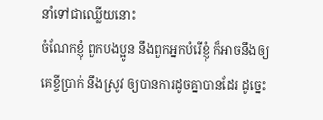នាំទៅជាឈ្លើយនោះ
ចំណែកខ្ញុំ ពួកបងប្អូន នឹងពួកអ្នកបំរើខ្ញុំ ក៏អាចនឹងឲ្យគេខ្ចីប្រាក់ នឹងស្រូវ ឲ្យបានការដូចគ្នាបានដែរ ដូច្នេះ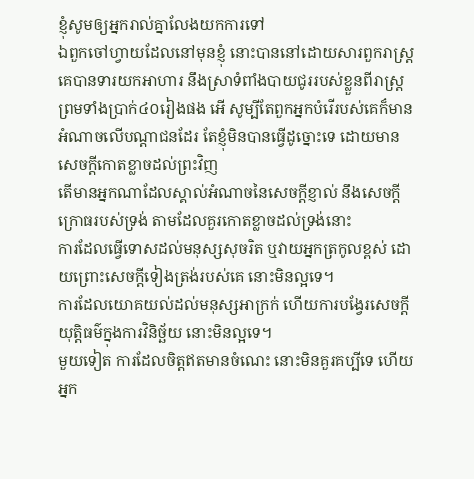ខ្ញុំសូមឲ្យអ្នករាល់គ្នាលែងយកការទៅ
ឯពួកចៅហ្វាយដែលនៅមុនខ្ញុំ នោះបាននៅដោយសារពួករាស្ត្រ គេបានទារយកអាហារ នឹងស្រាទំពាំងបាយជូររបស់ខ្លួនពីរាស្ត្រ ព្រមទាំងប្រាក់៤០រៀងផង អើ សូម្បីតែពួកអ្នកបំរើរបស់គេក៏មានអំណាចលើបណ្តាជនដែរ តែខ្ញុំមិនបានធ្វើដូច្នោះទេ ដោយមានសេចក្ដីកោតខ្លាចដល់ព្រះវិញ
តើមានអ្នកណាដែលស្គាល់អំណាចនៃសេចក្ដីខ្ញាល់ នឹងសេចក្ដីក្រោធរបស់ទ្រង់ តាមដែលគួរកោតខ្លាចដល់ទ្រង់នោះ
ការដែលធ្វើទោសដល់មនុស្សសុចរិត ឬវាយអ្នកត្រកូលខ្ពស់ ដោយព្រោះសេចក្ដីទៀងត្រង់របស់គេ នោះមិនល្អទេ។
ការដែលយោគយល់ដល់មនុស្សអាក្រក់ ហើយការបង្វែរសេចក្ដីយុត្តិធម៌ក្នុងការវិនិច្ឆ័យ នោះមិនល្អទេ។
មួយទៀត ការដែលចិត្តឥតមានចំណេះ នោះមិនគួរគប្បីទេ ហើយអ្នក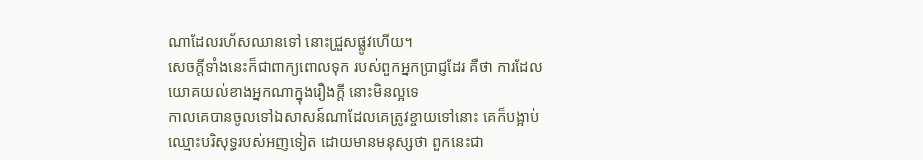ណាដែលរហ័សឈានទៅ នោះជ្រួសផ្លូវហើយ។
សេចក្ដីទាំងនេះក៏ជាពាក្យពោលទុក របស់ពួកអ្នកប្រាជ្ញដែរ គឺថា ការដែលយោគយល់ខាងអ្នកណាក្នុងរឿងក្តី នោះមិនល្អទេ
កាលគេបានចូលទៅឯសាសន៍ណាដែលគេត្រូវខ្ចាយទៅនោះ គេក៏បង្អាប់ឈ្មោះបរិសុទ្ធរបស់អញទៀត ដោយមានមនុស្សថា ពួកនេះជា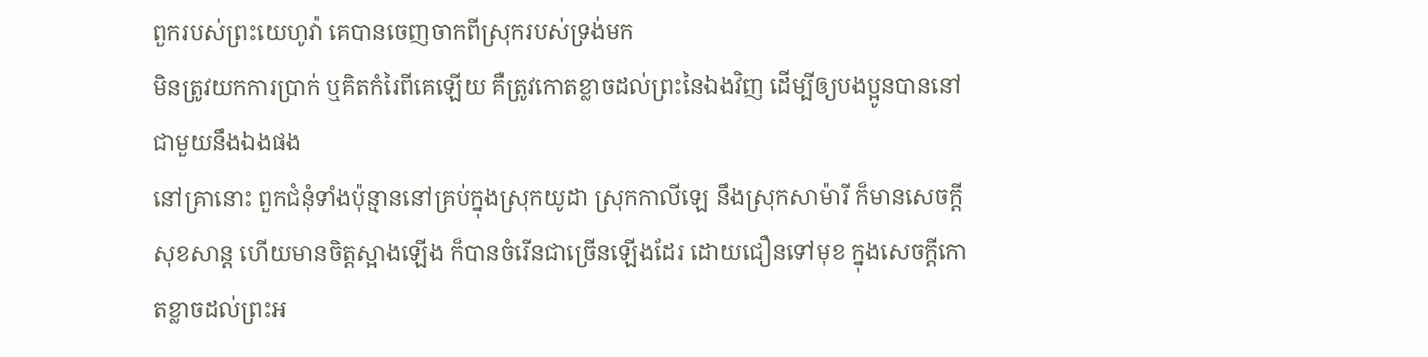ពួករបស់ព្រះយេហូវ៉ា គេបានចេញចាកពីស្រុករបស់ទ្រង់មក
មិនត្រូវយកការប្រាក់ ឬគិតកំរៃពីគេឡើយ គឺត្រូវកោតខ្លាចដល់ព្រះនៃឯងវិញ ដើម្បីឲ្យបងប្អូនបាននៅជាមួយនឹងឯងផង
នៅគ្រានោះ ពួកជំនុំទាំងប៉ុន្មាននៅគ្រប់ក្នុងស្រុកយូដា ស្រុកកាលីឡេ នឹងស្រុកសាម៉ារី ក៏មានសេចក្ដីសុខសាន្ត ហើយមានចិត្តស្អាងឡើង ក៏បានចំរើនជាច្រើនឡើងដែរ ដោយជឿនទៅមុខ ក្នុងសេចក្ដីកោតខ្លាចដល់ព្រះអ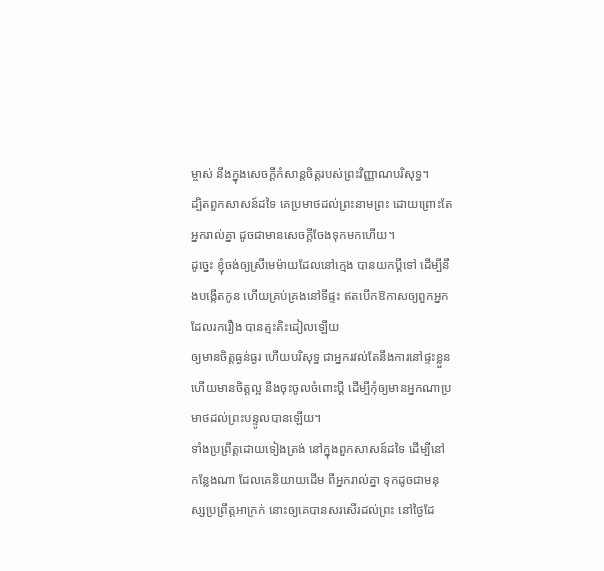ម្ចាស់ នឹងក្នុងសេចក្ដីកំសាន្តចិត្តរបស់ព្រះវិញ្ញាណបរិសុទ្ធ។
ដ្បិតពួកសាសន៍ដទៃ គេប្រមាថដល់ព្រះនាមព្រះ ដោយព្រោះតែអ្នករាល់គ្នា ដូចជាមានសេចក្ដីចែងទុកមកហើយ។
ដូច្នេះ ខ្ញុំចង់ឲ្យស្រីមេម៉ាយដែលនៅក្មេង បានយកប្ដីទៅ ដើម្បីនឹងបង្កើតកូន ហើយគ្រប់គ្រងនៅទីផ្ទះ ឥតបើកឱកាសឲ្យពួកអ្នក ដែលរករឿង បានត្មះតិះដៀលឡើយ
ឲ្យមានចិត្តធ្ងន់ធ្ងរ ហើយបរិសុទ្ធ ជាអ្នករវល់តែនឹងការនៅផ្ទះខ្លួន ហើយមានចិត្តល្អ នឹងចុះចូលចំពោះប្ដី ដើម្បីកុំឲ្យមានអ្នកណាប្រមាថដល់ព្រះបន្ទូលបានឡើយ។
ទាំងប្រព្រឹត្តដោយទៀងត្រង់ នៅក្នុងពួកសាសន៍ដទៃ ដើម្បីនៅកន្លែងណា ដែលគេនិយាយដើម ពីអ្នករាល់គ្នា ទុកដូចជាមនុស្សប្រព្រឹត្តអាក្រក់ នោះឲ្យគេបានសរសើរដល់ព្រះ នៅថ្ងៃដែ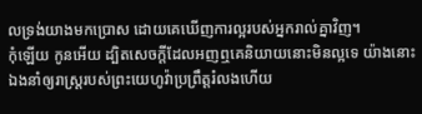លទ្រង់យាងមកប្រោស ដោយគេឃើញការល្អរបស់អ្នករាល់គ្នាវិញ។
កុំឡើយ កូនអើយ ដ្បិតសេចក្ដីដែលអញឮគេនិយាយនោះមិនល្អទេ យ៉ាងនោះឯងនាំឲ្យរាស្ត្ររបស់ព្រះយេហូវ៉ាប្រព្រឹត្តរំលងហើយ